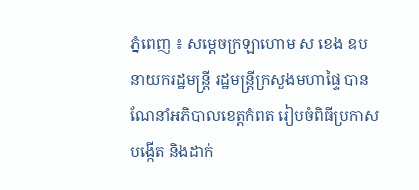ភ្នំពេញ ៖ សម្ដេចក្រឡាហោម ស ខេង ឧបនាយករដ្ឋមន្ដ្រី រដ្ឋមន្ដ្រីក្រសួងមហាផ្ទៃ បានណែនាំអភិបាលខេត្តកំពត រៀបចំពិធីប្រកាសបង្កើត និងដាក់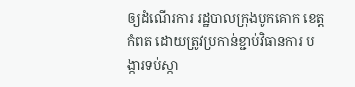ឲ្យដំណើរការ រដ្ឋបាលក្រុងបូកគោក ខេត្តកំពត ដោយត្រូវប្រកាន់ខ្ជាប់វិធានការ បង្ការទប់ស្កា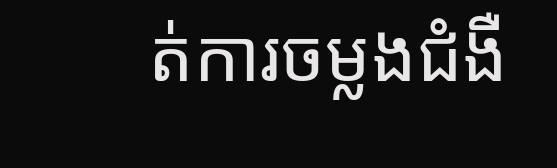ត់ការចម្លងជំងឺ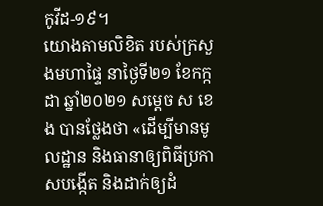កូវីដ-១៩។
យោងតាមលិខិត របស់ក្រសួងមហាផ្ទៃ នាថ្ងៃទី២១ ខែកក្កដា ឆ្នាំ២០២១ សម្ដេច ស ខេង បានថ្លែងថា «ដើម្បីមានមូលដ្ឋាន និងធានាឲ្យពិធីប្រកាសបង្កើត និងដាក់ឲ្យដំ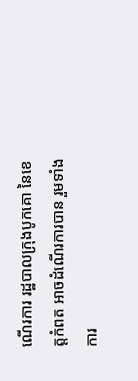ណើរការ រដ្ឋបាលក្រុងបូកគោ នៃខេត្តកំពត អាចដំណើរការបាន រួមទាំងការ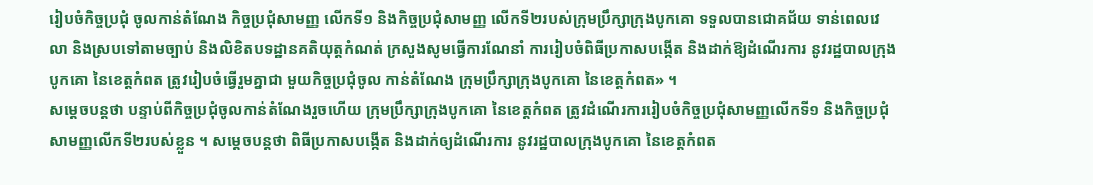រៀបចំកិច្ចប្រជុំ ចូលកាន់តំណែង កិច្ចប្រជុំសាមញ្ញ លើកទី១ និងកិច្ចប្រជុំសាមញ្ញ លើកទី២របស់ក្រុមប្រឹក្សាក្រុងបូកគោ ទទួលបានជោគជ័យ ទាន់ពេលវេលា និងស្របទៅតាមច្បាប់ និងលិខិតបទដ្ឋានគតិយុត្តកំណត់ ក្រសួងសូមធ្វើការណែនាំ ការរៀបចំពិធីប្រកាសបង្កើត និងដាក់ឱ្យដំណើរការ នូវរដ្ឋបាលក្រុងបូកគោ នៃខេត្តកំពត ត្រូវរៀបចំធ្វើរួមគ្នាជា មួយកិច្ចប្រជុំចូល កាន់តំណែង ក្រុមប្រឹក្សាក្រុងបូកគោ នៃខេត្តកំពត» ។
សម្ដេចបន្ដថា បន្ទាប់ពីកិច្ចប្រជុំចូលកាន់តំណែងរួចហើយ ក្រុមប្រឹក្សាក្រុងបូកគោ នៃខេត្តកំពត ត្រូវដំណើរការរៀបចំកិច្ចប្រជុំសាមញ្ញលើកទី១ និងកិច្ចប្រជុំសាមញ្ញលើកទី២របស់ខ្លួន ។ សម្ដេចបន្ដថា ពិធីប្រកាសបង្កើត និងដាក់ឲ្យដំណើរការ នូវរដ្ឋបាលក្រុងបូកគោ នៃខេត្តកំពត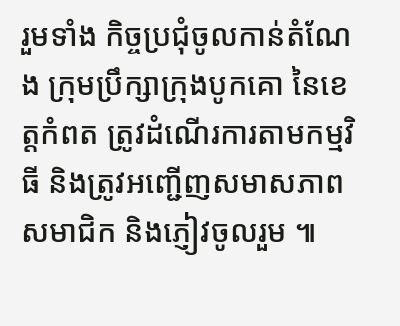រួមទាំង កិច្ចប្រជុំចូលកាន់តំណែង ក្រុមប្រឹក្សាក្រុងបូកគោ នៃខេត្តកំពត ត្រូវដំណើរការតាមកម្មវិធី និងត្រូវអញ្ជើញសមាសភាព សមាជិក និងភ្ញៀវចូលរួម ៕